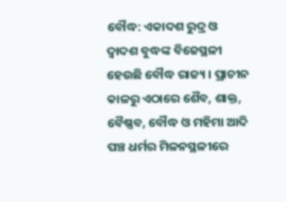ବୌଦ୍ଧ: ଏକାଦଶ ରୁଦ୍ର ଓ ଦ୍ବାଦଶ ବୁଦ୍ଧଙ୍କ ବିଜେସ୍ଥଳୀ ହେଉଛି ବୌଦ୍ଧ ରାଜ୍ୟ । ପ୍ରାଚୀନ କାଳରୁ ଏଠାରେ ଶୈବ, ଶାକ୍ତ, ବୈଷ୍ଣବ, ବୌଦ୍ଧ ଓ ମହିମା ଆଦି ପଞ୍ଚ ଧର୍ମର ମିଳନସ୍ଥଳୀରେ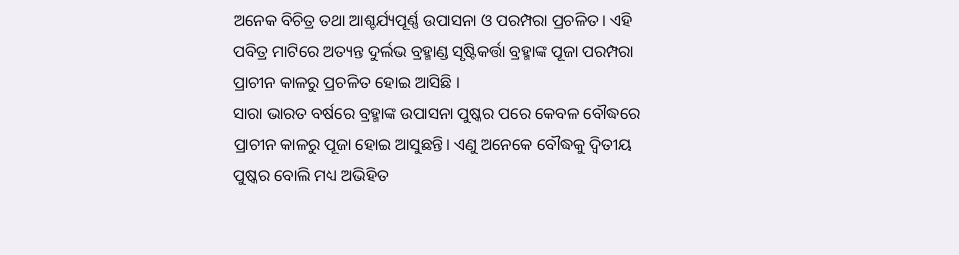ଅନେକ ବିଚିତ୍ର ତଥା ଆଶ୍ଚର୍ଯ୍ୟପୂର୍ଣ୍ଣ ଉପାସନା ଓ ପରମ୍ପରା ପ୍ରଚଳିତ। ଏହି ପବିତ୍ର ମାଟିରେ ଅତ୍ୟନ୍ତ ଦୁର୍ଲଭ ବ୍ରହ୍ମାଣ୍ଡ ସୃଷ୍ଟିକର୍ତ୍ତା ବ୍ରହ୍ମାଙ୍କ ପୂଜା ପରମ୍ପରା ପ୍ରାଚୀନ କାଳରୁ ପ୍ରଚଳିତ ହୋଇ ଆସିଛି ।
ସାରା ଭାରତ ବର୍ଷରେ ବ୍ରହ୍ମାଙ୍କ ଉପାସନା ପୁଷ୍କର ପରେ କେବଳ ବୌଦ୍ଧରେ ପ୍ରାଚୀନ କାଳରୁ ପୂଜା ହୋଇ ଆସୁଛନ୍ତି। ଏଣୁ ଅନେକେ ବୌଦ୍ଧକୁ ଦ୍ବିତୀୟ ପୁଷ୍କର ବୋଲି ମଧ୍ୟ ଅଭିହିତ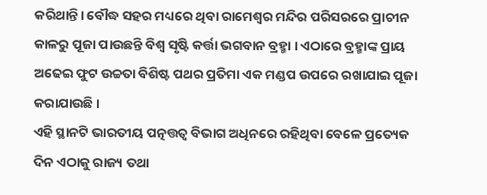କରିଥାନ୍ତି। ବୌଦ୍ଧ ସହର ମଧ୍ୟରେ ଥିବା ରାମେଶ୍ୱର ମନ୍ଦିର ପରିସରରେ ପ୍ରାଚୀନ କାଳରୁ ପୂଜା ପାଉଛନ୍ତି ବିଶ୍ବ ସୃଷ୍ଟି କର୍ତ୍ତା ଭଗବାନ ବ୍ରହ୍ମା । ଏଠାରେ ବ୍ରହ୍ମାଙ୍କ ପ୍ରାୟ ଅଢେଇ ଫୁଟ ଉଚ୍ଚତା ବିଶିଷ୍ଟ ପଥର ପ୍ରତିମା ଏକ ମଣ୍ଡପ ଉପରେ ରଖାଯାଇ ପୂଜା କରାଯାଉଛି ।
ଏହି ସ୍ଥାନଟି ଭାରତୀୟ ପତ୍ନତ୍ତତ୍ବ ବିଭାଗ ଅଧିନରେ ରହିଥିବା ବେଳେ ପ୍ରତ୍ୟେକ ଦିନ ଏଠାକୁ ରାଜ୍ୟ ତଥା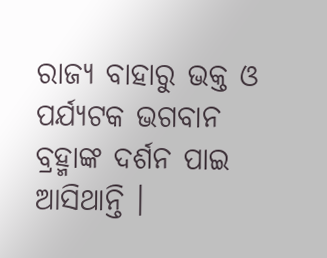ରାଜ୍ୟ ବାହାରୁ ଭକ୍ତ ଓ ପର୍ଯ୍ୟଟକ ଭଗବାନ ବ୍ରହ୍ମାଙ୍କ ଦର୍ଶନ ପାଇ ଆସିଥାନ୍ତି ।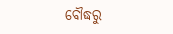ବୌଦ୍ଧରୁ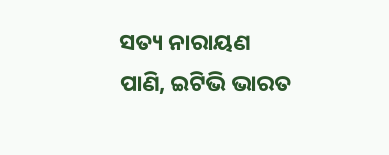ସତ୍ୟ ନାରାୟଣ ପାଣି, ଇଟିଭି ଭାରତ